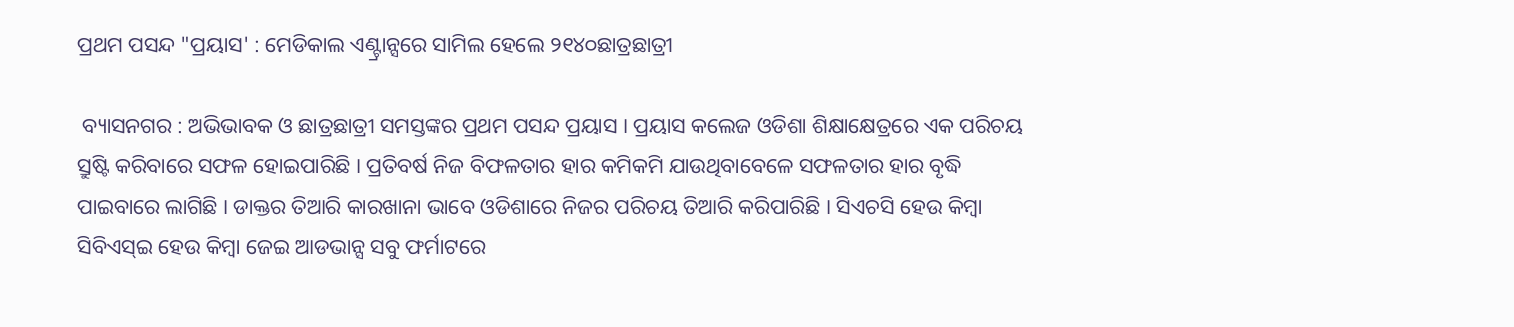ପ୍ରଥମ ପସନ୍ଦ "ପ୍ରୟାସ' : ମେଡିକାଲ ଏଣ୍ଟ୍ରାନ୍ସରେ ସାମିଲ ହେଲେ ୨୧୪୦ଛାତ୍ରଛାତ୍ରୀ

 ବ୍ୟାସନଗର : ଅଭିଭାବକ ଓ ଛାତ୍ରଛାତ୍ରୀ ସମସ୍ତଙ୍କର ପ୍ରଥମ ପସନ୍ଦ ପ୍ରୟାସ । ପ୍ରୟାସ କଲେଜ ଓଡିଶା ଶିକ୍ଷାକ୍ଷେତ୍ରରେ ଏକ ପରିଚୟ ସ୍ରୁଷ୍ଟି କରିବାରେ ସଫଳ ହୋଇପାରିଛି । ପ୍ରତିବର୍ଷ ନିଜ ବିଫଳତାର ହାର କମିକମି ଯାଉଥିବାବେଳେ ସଫଳତାର ହାର ବୃଦ୍ଧି ପାଇବାରେ ଲାଗିଛି । ଡାକ୍ତର ତିଆରି କାରଖାନା ଭାବେ ଓଡିଶାରେ ନିଜର ପରିଚୟ ତିଆରି କରିପାରିଛି । ସିଏଚସି ହେଉ କିମ୍ବା ସିବିଏସ୍ଇ ହେଉ କିମ୍ବା ଜେଇ ଆଡଭାନ୍ସ ସବୁ ଫର୍ମାଟରେ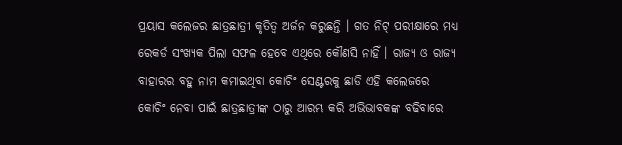ପ୍ରୟାସ କଲେଜର ଛାତ୍ରଛାତ୍ରୀ କୃତିତ୍ୱ ଅର୍ଜନ କରୁଛନ୍ତି । ଗତ ନିଟ୍ ପରୀକ୍ଷାରେ ମଧ୍ୟ ରେକର୍ଡ ସଂଖ୍ୟକ ପିଲା ସଫଳ ହେବେ ଏଥିରେ କୌଣସି ନାହିଁ । ରାଜ୍ୟ ଓ ରାଜ୍ୟ ବାହାରର ବହୁ ନାମ କମାଇଥିବା କୋଚିଂ ସେଣ୍ଟରକୁ ଛାଡି ଏହି କଲେଜରେ କୋଚିଂ ନେବା ପାଇଁ ଛାତ୍ରଛାତ୍ରୀଙ୍କ ଠାରୁ ଆରମ୍ଭ କରି ଅଭିଭାବକଙ୍କ ବଢିବାରେ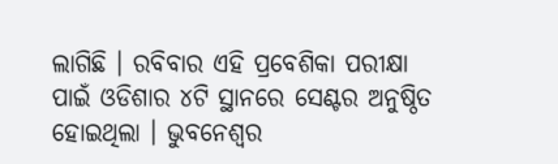ଲାଗିଛି । ରବିବାର ଏହି ପ୍ରବେଶିକା ପରୀକ୍ଷା ପାଇଁ ଓଡିଶାର ୪ଟି ସ୍ଥାନରେ ସେଣ୍ଟର ଅନୁଷ୍ଠିତ ହୋଇଥିଲା । ଭୁବନେଶ୍ୱର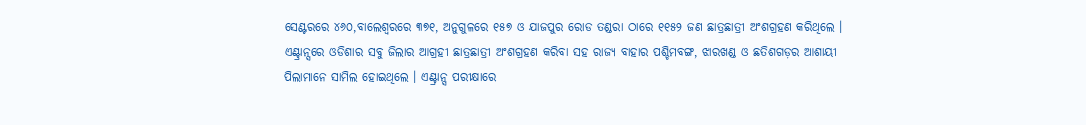ସେଣ୍ଟରରେ ୪୬୦,ବାଲେଶ୍ୱରରେ ୩୭୧, ଅନୁଗୁଳରେ ୧୫୭ ଓ ଯାଜପୁର ରୋଡ ତଣ୍ଡରା ଠାରେ ୧୧୫୨ ଜଣ ଛାତ୍ରଛାତ୍ରୀ ଅଂଶଗ୍ରହଣ କରିଥିଲେ । ଏଣ୍ଟ୍ରାନ୍ସରେ ଓଡିଶାର ସବୁ ଜିଲାର ଆଗ୍ରହୀ ଛାତ୍ରଛାତ୍ରୀ ଅଂଶଗ୍ରହଣ କରିବା ସହ ରାଜ୍ୟ ବାହାର ପଶ୍ଚିମବଙ୍ଗ, ଝାରଖଣ୍ଡ ଓ ଛତିଶଗଡ଼ର ଆଶାୟୀ ପିଲାମାନେ ସାମିଲ ହୋଇଥିଲେ । ଏଣ୍ଟ୍ରାନ୍ସ ପରୀକ୍ଷାରେ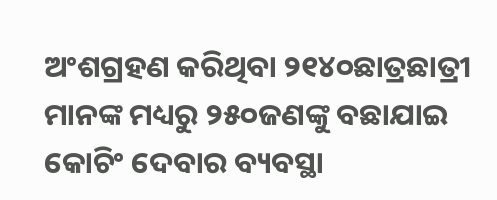ଅଂଶଗ୍ରହଣ କରିଥିବା ୨୧୪୦ଛାତ୍ରଛାତ୍ରୀ ମାନଙ୍କ ମଧ୍ୟରୁ ୨୫୦ଜଣଙ୍କୁ ବଛାଯାଇ କୋଚିଂ ଦେବାର ବ୍ୟବସ୍ଥା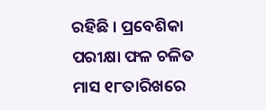ରହିଛି । ପ୍ରବେଶିକା ପରୀକ୍ଷା ଫଳ ଚଳିତ ମାସ ୧୮ତାରିଖରେ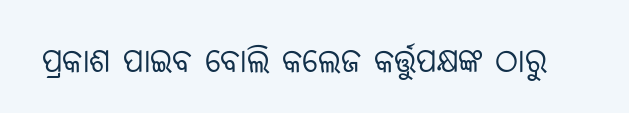ପ୍ରକାଶ ପାଇବ ବୋଲି କଲେଜ କର୍ତ୍ତୁପକ୍ଷଙ୍କ ଠାରୁ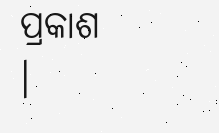ପ୍ରକାଶ ।